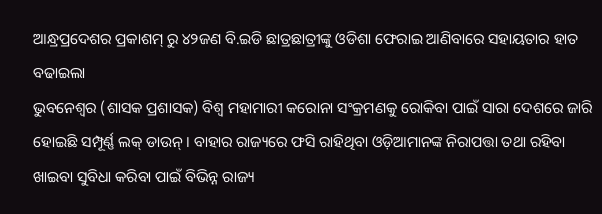ଆନ୍ଧ୍ରପ୍ରଦେଶର ପ୍ରକାଶମ୍ ରୁ ୪୨ଜଣ ବି.ଇଡି ଛାତ୍ରଛାତ୍ରୀଙ୍କୁ ଓଡିଶା ଫେରାଇ ଆଣିବାରେ ସହାୟତାର ହାତ ବଢାଇଲା
ଭୁବନେଶ୍ୱର (ଶାସକ ପ୍ରଶାସକ) ବିଶ୍ୱ ମହାମାରୀ କରୋନା ସଂକ୍ରମଣକୁ ରୋକିବା ପାଇଁ ସାରା ଦେଶରେ ଜାରି ହୋଇଛି ସମ୍ପୂର୍ଣ୍ଣ ଲକ୍ ଡାଉନ୍ । ବାହାର ରାଜ୍ୟରେ ଫସି ରାହିଥିବା ଓଡ଼ିଆମାନଙ୍କ ନିରାପତ୍ତା ତଥା ରହିବା ଖାଇବା ସୁବିଧା କରିବା ପାଇଁ ବିଭିନ୍ନ ରାଜ୍ୟ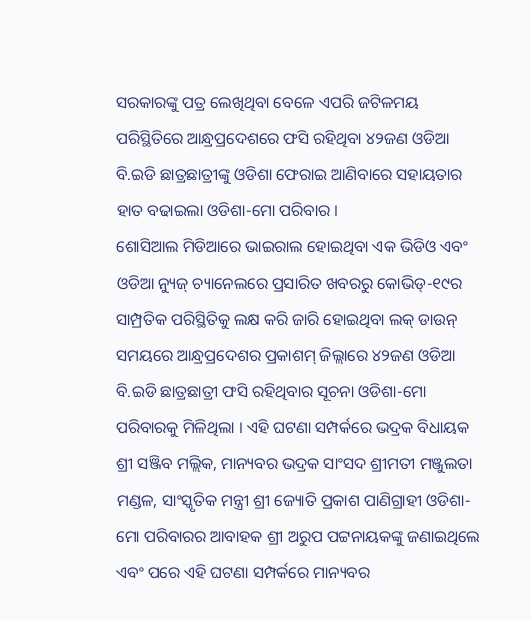ସରକାରଙ୍କୁ ପତ୍ର ଲେଖିଥିବା ବେଳେ ଏପରି ଜଟିଳମୟ ପରିସ୍ଥିତିରେ ଆନ୍ଧ୍ରପ୍ରଦେଶରେ ଫସି ରହିଥିବା ୪୨ଜଣ ଓଡିଆ ବି.ଇଡି ଛାତ୍ରଛାତ୍ରୀଙ୍କୁ ଓଡିଶା ଫେରାଇ ଆଣିବାରେ ସହାୟତାର ହାତ ବଢାଇଲା ଓଡିଶା-ମୋ ପରିବାର ।
ଶୋସିଆଲ ମିଡିଆରେ ଭାଇରାଲ ହୋଇଥିବା ଏକ ଭିଡିଓ ଏବଂ ଓଡିଆ ନ୍ୟୁଜ୍ ଚ୍ୟାନେଲରେ ପ୍ରସାରିତ ଖବରରୁ କୋଭିଡ୍-୧୯ର ସାମ୍ପ୍ରତିକ ପରିସ୍ଥିତିକୁ ଲକ୍ଷ କରି ଜାରି ହୋଇଥିବା ଲକ୍ ଡାଉନ୍ ସମୟରେ ଆନ୍ଧ୍ରପ୍ରଦେଶର ପ୍ରକାଶମ୍ ଜିଲ୍ଲାରେ ୪୨ଜଣ ଓଡିଆ ବି.ଇଡି ଛାତ୍ରଛାତ୍ରୀ ଫସି ରହିଥିବାର ସୂଚନା ଓଡିଶା-ମୋ ପରିବାରକୁ ମିଳିଥିଲା । ଏହି ଘଟଣା ସମ୍ପର୍କରେ ଭଦ୍ରକ ବିଧାୟକ ଶ୍ରୀ ସଞ୍ଜିବ ମଲ୍ଲିକ, ମାନ୍ୟବର ଭଦ୍ରକ ସାଂସଦ ଶ୍ରୀମତୀ ମଞ୍ଜୁଲତା ମଣ୍ଡଳ, ସାଂସ୍କୃତିକ ମନ୍ତ୍ରୀ ଶ୍ରୀ ଜ୍ୟୋତି ପ୍ରକାଶ ପାଣିଗ୍ରାହୀ ଓଡିଶା-ମୋ ପରିବାରର ଆବାହକ ଶ୍ରୀ ଅରୁପ ପଟ୍ଟନାୟକଙ୍କୁ ଜଣାଇଥିଲେ ଏବଂ ପରେ ଏହି ଘଟଣା ସମ୍ପର୍କରେ ମାନ୍ୟବର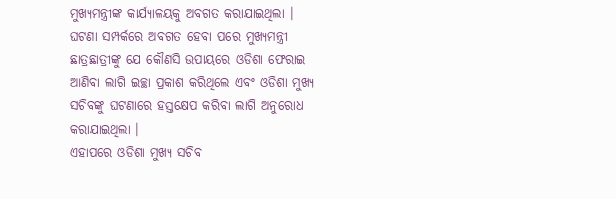ମୁଖ୍ୟମନ୍ତ୍ରୀଙ୍କ କାର୍ଯ୍ୟାଳୟକୁ ଅବଗତ କରାଯାଇଥିଲା । ଘଟଣା ସମ୍ପର୍କରେ ଅବଗତ ହେବା ପରେ ମୁଖ୍ୟମନ୍ତ୍ରୀ ଛାତ୍ରଛାତ୍ରୀଙ୍କୁ ଯେ କୌଣସି ଉପାୟରେ ଓଡିଶା ଫେରାଇ ଆଣିବା ଲାଗି ଇଚ୍ଛା ପ୍ରକାଶ କରିଥିଲେ ଏବଂ ଓଡିଶା ମୁଖ୍ୟ ସଚିବଙ୍କୁ ଘଟଣାରେ ହସ୍ତକ୍ଷେପ କରିବା ଲାଗି ଅନୁରୋଧ କରାଯାଇଥିଲା ।
ଏହାପରେ ଓଡିଶା ମୁଖ୍ୟ ସଚିବ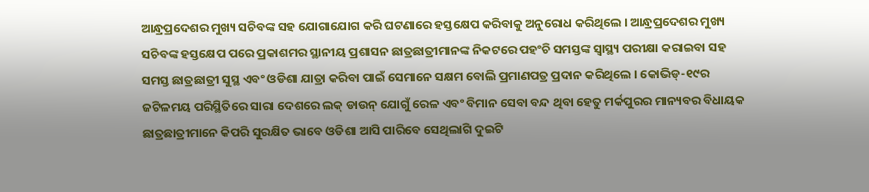ଆନ୍ଧ୍ରପ୍ରଦେଶର ମୁଖ୍ୟ ସଚିବଙ୍କ ସହ ଯୋଗାଯୋଗ କରି ଘଟଣାରେ ହସ୍ତକ୍ଷେପ କରିବାକୁ ଅନୁରୋଧ କରିଥିଲେ । ଆନ୍ଧ୍ରପ୍ରଦେଶର ମୁଖ୍ୟ ସଚିବଙ୍କ ହସ୍ତକ୍ଷେପ ପରେ ପ୍ରକାଶମର ସ୍ଥାନୀୟ ପ୍ରଶାସନ ଛାତ୍ରଛାତ୍ରୀମାନଙ୍କ ନିକଟରେ ପହଂଚି ସମସ୍ତଙ୍କ ସ୍ୱାସ୍ଥ୍ୟ ପରୀକ୍ଷା କରାଇବା ସହ ସମସ୍ତ ଛାତ୍ରଛାତ୍ରୀ ସୁସ୍ଥ ଏବଂ ଓଡିଶା ଯାତ୍ରା କରିବା ପାଇଁ ସେମାନେ ସକ୍ଷମ ବୋଲି ପ୍ରମାଣପତ୍ର ପ୍ରଦାନ କରିଥିଲେ । କୋଭିଡ୍-୧୯ର ଜଟିଳମୟ ପରିସ୍ଥିତିରେ ସାରା ଦେଶରେ ଲକ୍ ଡାଉନ୍ ଯୋଗୁଁ ରେଳ ଏବଂ ବିମାନ ସେବା ବନ୍ଦ ଥିବା ହେତୁ ମର୍କପୁରର ମାନ୍ୟବର ବିଧାୟକ ଛାତ୍ରଛାତ୍ରୀମାନେ କିପରି ସୁରକ୍ଷିତ ଭାବେ ଓଡିଶା ଆସି ପାରିବେ ସେଥିଲାଗି ଦୁଇଟି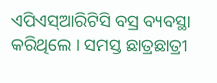ଏପିଏସ୍ଆରିଟିସି ବସ୍ର ବ୍ୟବସ୍ଥା କରିଥିଲେ । ସମସ୍ତ ଛାତ୍ରଛାତ୍ରୀ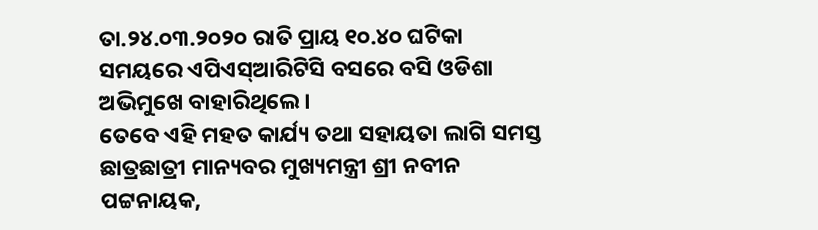ତା.୨୪.୦୩.୨୦୨୦ ରାତି ପ୍ରାୟ ୧୦.୪୦ ଘଟିକା ସମୟରେ ଏପିଏସ୍ଆରିଟିସି ବସରେ ବସି ଓଡିଶା ଅଭିମୁଖେ ବାହାରିଥିଲେ ।
ତେବେ ଏହି ମହତ କାର୍ଯ୍ୟ ତଥା ସହାୟତା ଲାଗି ସମସ୍ତ ଛାତ୍ରଛାତ୍ରୀ ମାନ୍ୟବର ମୁଖ୍ୟମନ୍ତ୍ରୀ ଶ୍ରୀ ନବୀନ ପଟ୍ଟନାୟକ,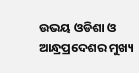ଉଭୟ ଓଡିଶା ଓ ଆନ୍ଧ୍ରପ୍ରଦେଶର ମୁଖ୍ୟ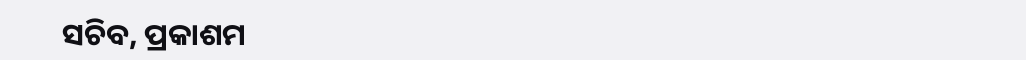ସଚିବ, ପ୍ରକାଶମ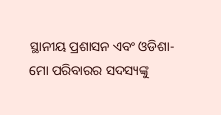ସ୍ଥାନୀୟ ପ୍ରଶାସନ ଏବଂ ଓଡିଶା-ମୋ ପରିବାରର ସଦସ୍ୟଙ୍କୁ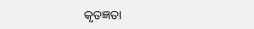କୃତଜ୍ଞତା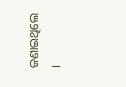ଜଣାଇଥିଲେ ।